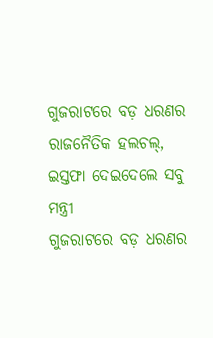ଗୁଜରାଟରେ ବଡ଼ ଧରଣର ରାଜନୈତିକ ହଲଚଲ୍, ଇସ୍ତଫା ଦେଇଦେଲେ ସବୁ ମନ୍ତ୍ରୀ
ଗୁଜରାଟରେ ବଡ଼ ଧରଣର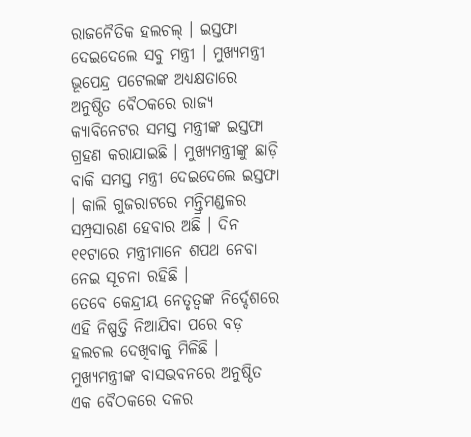ରାଜନୈତିକ ହଲଚଲ୍ । ଇସ୍ତଫା ଦେଇଦେଲେ ସବୁ ମନ୍ତ୍ରୀ । ମୁଖ୍ୟମନ୍ତ୍ରୀ ଭୂପେନ୍ଦ୍ର ପଟେଲଙ୍କ ଅଧ୍ୟକ୍ଷତାରେ ଅନୁଷ୍ଠିତ ବୈଠକରେ ରାଜ୍ୟ କ୍ୟାବିନେଟର ସମସ୍ତ ମନ୍ତ୍ରୀଙ୍କ ଇସ୍ତଫା ଗ୍ରହଣ କରାଯାଇଛି । ମୁଖ୍ୟମନ୍ତ୍ରୀଙ୍କୁ ଛାଡ଼ି ବାକି ସମସ୍ତ ମନ୍ତ୍ରୀ ଦେଇଦେଲେ ଇସ୍ତଫା । କାଲି ଗୁଜରାଟରେ ମନ୍ତ୍ରିମଣ୍ଡଳର ସମ୍ପ୍ରସାରଣ ହେବାର ଅଛି । ଦିନ ୧୧ଟାରେ ମନ୍ତ୍ରୀମାନେ ଶପଥ ନେବା ନେଇ ସୂଚନା ରହିଛି ।
ତେବେ କେନ୍ଦ୍ରୀୟ ନେତୃତ୍ୱଙ୍କ ନିର୍ଦ୍ଦେଶରେ ଏହି ନିଷ୍ପତ୍ତି ନିଆଯିବା ପରେ ବଡ଼ ହଲଚଲ ଦେଖିବାକୁ ମିଳିଛି । ମୁଖ୍ୟମନ୍ତ୍ରୀଙ୍କ ବାସଭବନରେ ଅନୁଷ୍ଠିତ ଏକ ବୈଠକରେ ଦଳର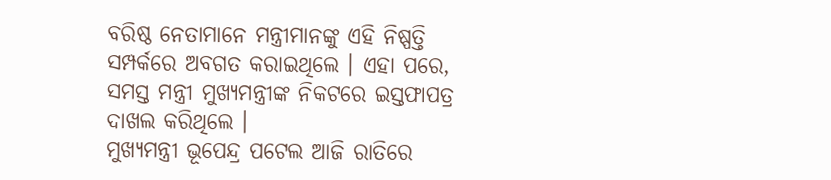ବରିଷ୍ଠ ନେତାମାନେ ମନ୍ତ୍ରୀମାନଙ୍କୁ ଏହି ନିଷ୍ପତ୍ତି ସମ୍ପର୍କରେ ଅବଗତ କରାଇଥିଲେ । ଏହା ପରେ, ସମସ୍ତ ମନ୍ତ୍ରୀ ମୁଖ୍ୟମନ୍ତ୍ରୀଙ୍କ ନିକଟରେ ଇସ୍ତଫାପତ୍ର ଦାଖଲ କରିଥିଲେ ।
ମୁଖ୍ୟମନ୍ତ୍ରୀ ଭୂପେନ୍ଦ୍ର ପଟେଲ ଆଜି ରାତିରେ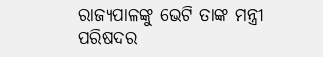ରାଜ୍ୟପାଳଙ୍କୁ ଭେଟି ତାଙ୍କ ମନ୍ତ୍ରୀ ପରିଷଦର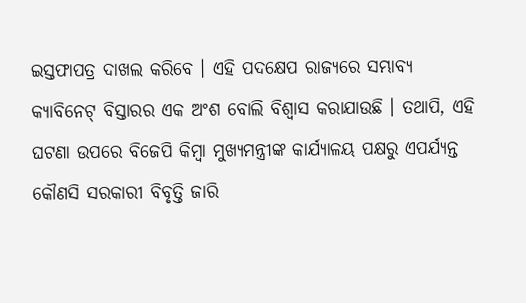ଇସ୍ତଫାପତ୍ର ଦାଖଲ କରିବେ । ଏହି ପଦକ୍ଷେପ ରାଜ୍ୟରେ ସମ୍ଭାବ୍ୟ କ୍ୟାବିନେଟ୍ ବିସ୍ତାରର ଏକ ଅଂଶ ବୋଲି ବିଶ୍ୱାସ କରାଯାଉଛି । ତଥାପି, ଏହି ଘଟଣା ଉପରେ ବିଜେପି କିମ୍ବା ମୁଖ୍ୟମନ୍ତ୍ରୀଙ୍କ କାର୍ଯ୍ୟାଳୟ ପକ୍ଷରୁ ଏପର୍ଯ୍ୟନ୍ତ କୌଣସି ସରକାରୀ ବିବୃତ୍ତି ଜାରି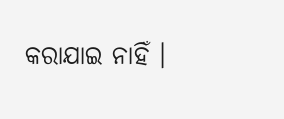କରାଯାଇ ନାହିଁ ।